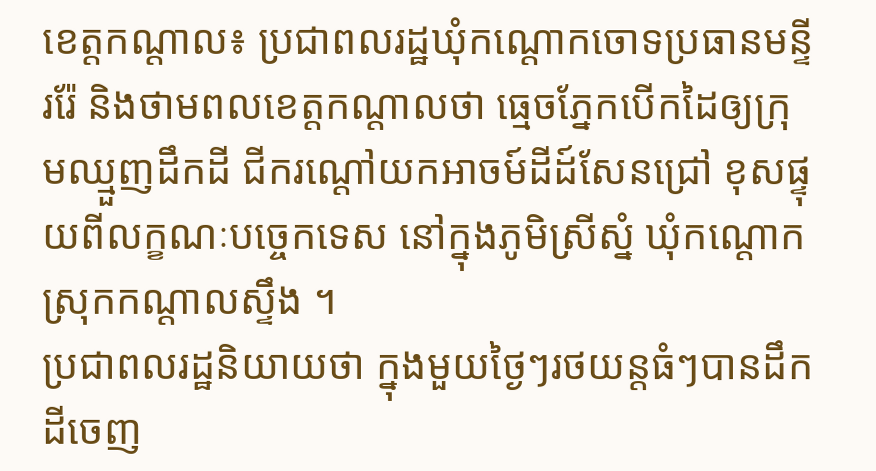ខេត្តកណ្ដាល៖ ប្រជាពលរដ្ឋឃុំកណ្តោកចោទប្រធានមន្ទីររ៉ែ និងថាមពលខេត្តកណ្ដាលថា ធ្មេចភ្នែកបើកដៃឲ្យក្រុមឈ្មួញដឹកដី ជីករណ្ដៅយកអាចម៍ដីដ៍សែនជ្រៅ ខុសផ្ទុយពីលក្ខណៈបច្ចេកទេស នៅក្នុងភូមិស្រីស្នំ ឃុំកណ្ដោក ស្រុកកណ្ដាលស្ទឹង ។
ប្រជាពលរដ្ឋនិយាយថា ក្នុងមួយថ្ងៃៗរថយន្តធំៗបានដឹកដីចេញ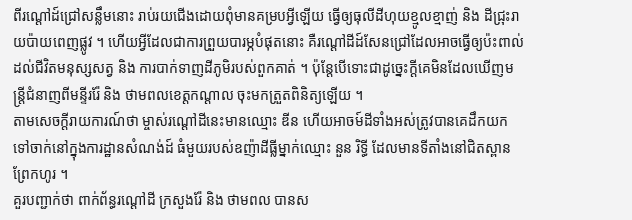ពីរណ្ដៅដ៍ជ្រៅសន្លឹមនោះ រាប់រយជើងដោយពុំមានគម្របអ្វីឡើយ ធ្វើឲ្យធុលីដីហុយខ្មូលខ្មាញ់ និង ដីជ្រុះរាយប៉ាយពេញផ្លូវ ។ ហើយអ្វីដែលជាការព្រួយបារម្ភបំផុតនោះ គឺរណ្ដៅដីដ៍សែនជ្រៅដែលអាចធ្វើឲ្យប៉ះពាល់ដល់ជីវិតមនុស្សសត្វ និង ការបាក់ទាញដីភូមិរបស់ពួកគាត់ ។ ប៉ុន្តែបើទោះជាដូច្នេះក្ដីគេមិនដែលឃើញមន្ត្រីជំនាញពីមន្ទីររ៉ែ និង ថាមពលខេត្តកណ្ដាល ចុះមកត្រួតពិនិត្យឡើយ ។
តាមសេចក្ដីរាយការណ៍ថា ម្ចាស់រណ្ដៅដីនេះមានឈ្មោះ ឌីន ហើយអាចម៍ដីទាំងអស់ត្រូវបានគេដឹកយកទៅចាក់នៅក្នុងការដ្ឋានសំណង់ដ៍ ធំមួយរបស់ឧញ៉ាដីធ្លីម្នាក់ឈ្មោះ នួន រិទ្ធី ដែលមានទីតាំងនៅជិតស្ពានព្រែកហូរ ។
គួរបញ្ជាក់ថា ពាក់ព័ន្ធរណ្ដៅដី ក្រសួងរ៉ែ និង ថាមពល បានស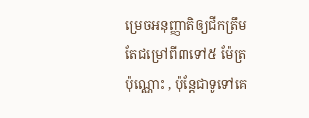ម្រេចអនុញ្ញាតិឲ្យជីកត្រឹមតែជម្រៅពី៣ទៅ៥ ម៉ែត្រប៉ុណ្ណោះ , ប៉ុន្តែជាទូទៅគេ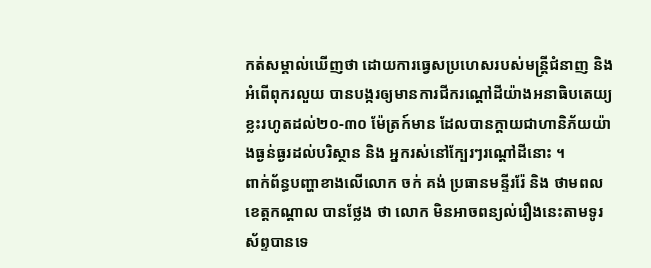កត់សម្គាល់ឃើញថា ដោយការធ្វេសប្រហេសរបស់មន្ត្រីជំនាញ និង អំពើពុករលួយ បានបង្ករឲ្យមានការជីករណ្ដៅដីយ៉ាងអនាធិបតេយ្យ ខ្លះរហូតដល់២០-៣០ ម៉ែត្រក៍មាន ដែលបានក្ដាយជាហានិភ័យយ៉ាងធ្ងន់ធ្ងរដល់បរិស្ថាន និង អ្នករស់នៅក្បែរៗរណ្ដៅដីនោះ ។
ពាក់ព័ន្ធបញ្ហាខាងលើលោក ចក់ គង់ ប្រធានមន្ទីររ៉ែ និង ថាមពលខេត្តកណ្ដាល បានថ្លែង ថា លោក មិនអាចពន្យល់រឿងនេះតាមទូរស័ព្ទបានទេ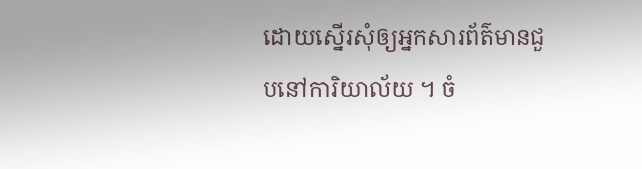ដោយស្នើរសុំឲ្យអ្នកសារព័ត៌មានជួបនៅការិយាល័យ ។ ចំ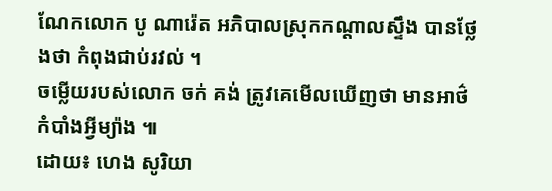ណែកលោក បូ ណារ៉េត អភិបាលស្រុកកណ្ដាលស្ទឹង បានថ្លែងថា កំពុងជាប់រវល់ ។
ចម្លើយរបស់លោក ចក់ គង់ ត្រូវគេមើលឃើញថា មានអាថ៌កំបាំងអ្វីម្យ៉ាង ៕
ដោយ៖ ហេង សូរិយា